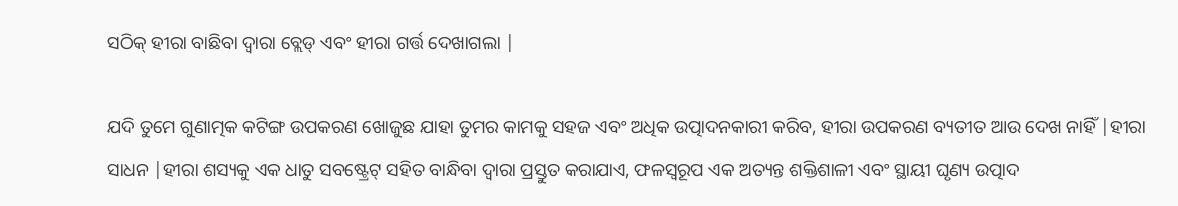ସଠିକ୍ ହୀରା ବାଛିବା ଦ୍ୱାରା ବ୍ଲେଡ୍ ଏବଂ ହୀରା ଗର୍ତ୍ତ ଦେଖାଗଲା |

ଯଦି ତୁମେ ଗୁଣାତ୍ମକ କଟିଙ୍ଗ ଉପକରଣ ଖୋଜୁଛ ଯାହା ତୁମର କାମକୁ ସହଜ ଏବଂ ଅଧିକ ଉତ୍ପାଦନକାରୀ କରିବ, ହୀରା ଉପକରଣ ବ୍ୟତୀତ ଆଉ ଦେଖ ନାହିଁ |ହୀରା ସାଧନ |ହୀରା ଶସ୍ୟକୁ ଏକ ଧାତୁ ସବଷ୍ଟ୍ରେଟ୍ ସହିତ ବାନ୍ଧିବା ଦ୍ୱାରା ପ୍ରସ୍ତୁତ କରାଯାଏ, ଫଳସ୍ୱରୂପ ଏକ ଅତ୍ୟନ୍ତ ଶକ୍ତିଶାଳୀ ଏବଂ ସ୍ଥାୟୀ ଘୃଣ୍ୟ ଉତ୍ପାଦ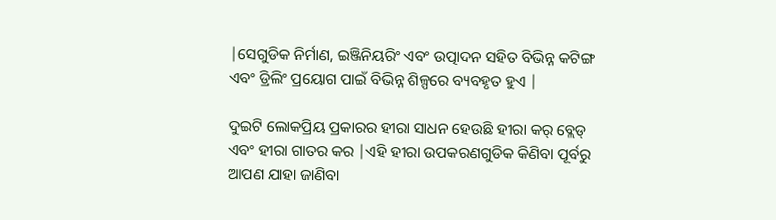|ସେଗୁଡିକ ନିର୍ମାଣ, ଇଞ୍ଜିନିୟରିଂ ଏବଂ ଉତ୍ପାଦନ ସହିତ ବିଭିନ୍ନ କଟିଙ୍ଗ ଏବଂ ଡ୍ରିଲିଂ ପ୍ରୟୋଗ ପାଇଁ ବିଭିନ୍ନ ଶିଳ୍ପରେ ବ୍ୟବହୃତ ହୁଏ |

ଦୁଇଟି ଲୋକପ୍ରିୟ ପ୍ରକାରର ହୀରା ସାଧନ ହେଉଛି ହୀରା କର୍ ବ୍ଲେଡ୍ ଏବଂ ହୀରା ଗାତର କର |ଏହି ହୀରା ଉପକରଣଗୁଡିକ କିଣିବା ପୂର୍ବରୁ ଆପଣ ଯାହା ଜାଣିବା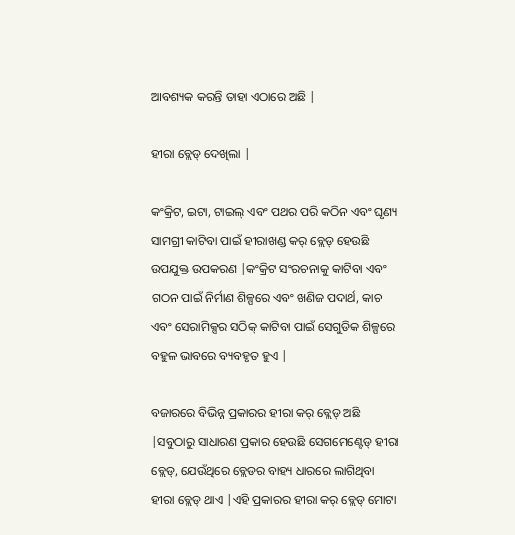ଆବଶ୍ୟକ କରନ୍ତି ତାହା ଏଠାରେ ଅଛି |

ହୀରା ବ୍ଲେଡ୍ ଦେଖିଲା |

କଂକ୍ରିଟ, ଇଟା, ଟାଇଲ୍ ଏବଂ ପଥର ପରି କଠିନ ଏବଂ ଘୃଣ୍ୟ ସାମଗ୍ରୀ କାଟିବା ପାଇଁ ହୀରାଖଣ୍ଡ କର୍ ବ୍ଲେଡ୍ ହେଉଛି ଉପଯୁକ୍ତ ଉପକରଣ |କଂକ୍ରିଟ ସଂରଚନାକୁ କାଟିବା ଏବଂ ଗଠନ ପାଇଁ ନିର୍ମାଣ ଶିଳ୍ପରେ ଏବଂ ଖଣିଜ ପଦାର୍ଥ, କାଚ ଏବଂ ସେରାମିକ୍ସର ସଠିକ୍ କାଟିବା ପାଇଁ ସେଗୁଡିକ ଶିଳ୍ପରେ ବହୁଳ ଭାବରେ ବ୍ୟବହୃତ ହୁଏ |

ବଜାରରେ ବିଭିନ୍ନ ପ୍ରକାରର ହୀରା କର୍ ବ୍ଲେଡ୍ ଅଛି |ସବୁଠାରୁ ସାଧାରଣ ପ୍ରକାର ହେଉଛି ସେଗମେଣ୍ଟେଡ୍ ହୀରା ବ୍ଲେଡ୍, ଯେଉଁଥିରେ ବ୍ଲେଡର ବାହ୍ୟ ଧାରରେ ଲାଗିଥିବା ହୀରା ବ୍ଲେଡ୍ ଥାଏ |ଏହି ପ୍ରକାରର ହୀରା କର୍ ବ୍ଲେଡ୍ ମୋଟା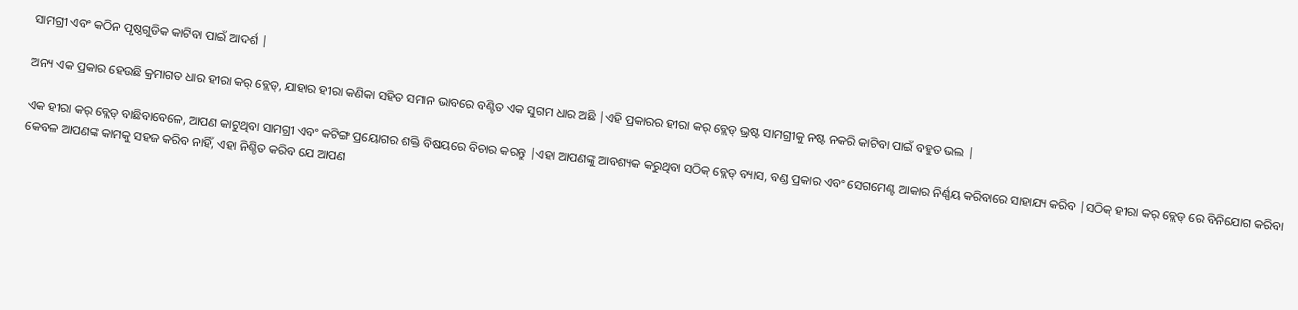ସାମଗ୍ରୀ ଏବଂ କଠିନ ପୃଷ୍ଠଗୁଡିକ କାଟିବା ପାଇଁ ଆଦର୍ଶ |

ଅନ୍ୟ ଏକ ପ୍ରକାର ହେଉଛି କ୍ରମାଗତ ଧାର ହୀରା କର୍ ବ୍ଲେଡ୍, ଯାହାର ହୀରା କଣିକା ସହିତ ସମାନ ଭାବରେ ବଣ୍ଟିତ ଏକ ସୁଗମ ଧାର ଅଛି |ଏହି ପ୍ରକାରର ହୀରା କର୍ ବ୍ଲେଡ୍ ଭ୍ରଷ୍ଟ ସାମଗ୍ରୀକୁ ନଷ୍ଟ ନକରି କାଟିବା ପାଇଁ ବହୁତ ଭଲ |

ଏକ ହୀରା କର୍ ବ୍ଲେଡ୍ ବାଛିବାବେଳେ, ଆପଣ କାଟୁଥିବା ସାମଗ୍ରୀ ଏବଂ କଟିଙ୍ଗ ପ୍ରୟୋଗର ଶକ୍ତି ବିଷୟରେ ବିଚାର କରନ୍ତୁ |ଏହା ଆପଣଙ୍କୁ ଆବଶ୍ୟକ କରୁଥିବା ସଠିକ୍ ବ୍ଲେଡ୍ ବ୍ୟାସ, ବଣ୍ଡ ପ୍ରକାର ଏବଂ ସେଗମେଣ୍ଟ ଆକାର ନିର୍ଣ୍ଣୟ କରିବାରେ ସାହାଯ୍ୟ କରିବ |ସଠିକ୍ ହୀରା କର୍ ବ୍ଲେଡ୍ ରେ ବିନିଯୋଗ କରିବା କେବଳ ଆପଣଙ୍କ କାମକୁ ସହଜ କରିବ ନାହିଁ, ଏହା ନିଶ୍ଚିତ କରିବ ଯେ ଆପଣ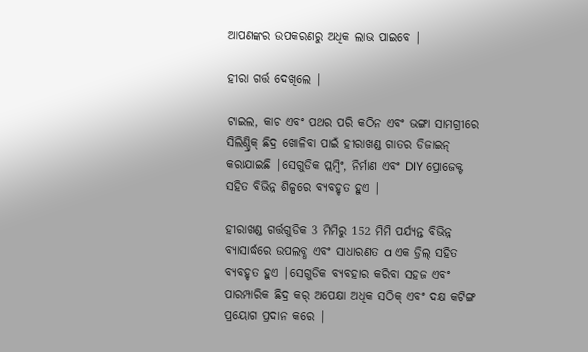ଆପଣଙ୍କର ଉପକରଣରୁ ଅଧିକ ଲାଭ ପାଇବେ |

ହୀରା ଗର୍ତ୍ତ ଦେଖିଲେ |

ଟାଇଲ, କାଚ ଏବଂ ପଥର ପରି କଠିନ ଏବଂ ଭଙ୍ଗା ସାମଗ୍ରୀରେ ସିଲିଣ୍ଡ୍ରିକ୍ ଛିଦ୍ର ଖୋଳିବା ପାଇଁ ହୀରାଖଣ୍ଡ ଗାତର ଡିଜାଇନ୍ କରାଯାଇଛି |ସେଗୁଡିକ ପ୍ଲମ୍ବିଂ, ନିର୍ମାଣ ଏବଂ DIY ପ୍ରୋଜେକ୍ଟ ସହିତ ବିଭିନ୍ନ ଶିଳ୍ପରେ ବ୍ୟବହୃତ ହୁଏ |

ହୀରାଖଣ୍ଡ ଗର୍ତ୍ତଗୁଡିକ 3 ମିମିରୁ 152 ମିମି ପର୍ଯ୍ୟନ୍ତ ବିଭିନ୍ନ ବ୍ୟାସାର୍ଦ୍ଧରେ ଉପଲବ୍ଧ ଏବଂ ସାଧାରଣତ a ଏକ ଡ୍ରିଲ୍ ସହିତ ବ୍ୟବହୃତ ହୁଏ |ସେଗୁଡିକ ବ୍ୟବହାର କରିବା ସହଜ ଏବଂ ପାରମ୍ପାରିକ ଛିଦ୍ର କର୍ ଅପେକ୍ଷା ଅଧିକ ସଠିକ୍ ଏବଂ ଦକ୍ଷ କଟିଙ୍ଗ ପ୍ରୟୋଗ ପ୍ରଦାନ କରେ |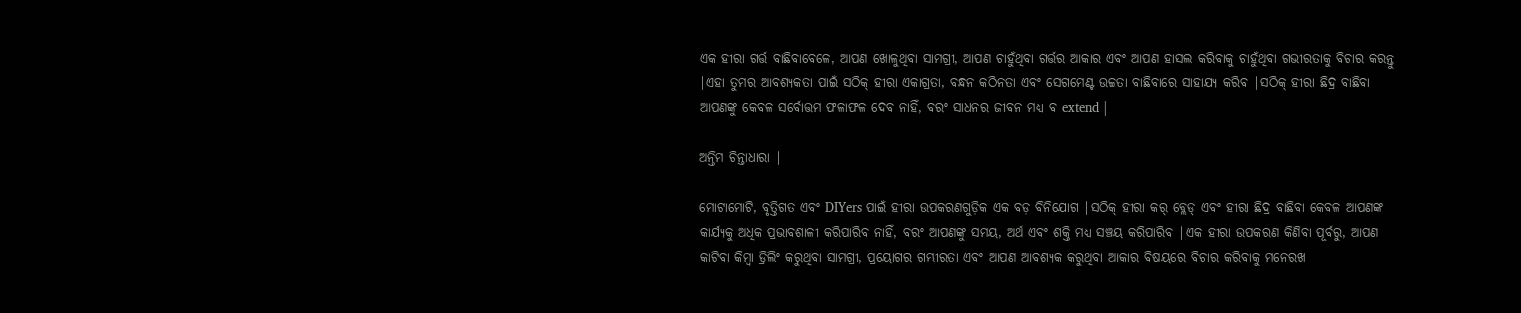ଏକ ହୀରା ଗର୍ତ୍ତ ବାଛିବାବେଳେ, ଆପଣ ଖୋଳୁଥିବା ସାମଗ୍ରୀ, ଆପଣ ଚାହୁଁଥିବା ଗର୍ତ୍ତର ଆକାର ଏବଂ ଆପଣ ହାସଲ କରିବାକୁ ଚାହୁଁଥିବା ଗଭୀରତାକୁ ବିଚାର କରନ୍ତୁ |ଏହା ତୁମର ଆବଶ୍ୟକତା ପାଇଁ ସଠିକ୍ ହୀରା ଏକାଗ୍ରତା, ବନ୍ଧନ କଠିନତା ଏବଂ ସେଗମେଣ୍ଟ ଉଚ୍ଚତା ବାଛିବାରେ ସାହାଯ୍ୟ କରିବ |ସଠିକ୍ ହୀରା ଛିଦ୍ର ବାଛିବା ଆପଣଙ୍କୁ କେବଳ ସର୍ବୋତ୍ତମ ଫଳାଫଳ ଦେବ ନାହିଁ, ବରଂ ସାଧନର ଜୀବନ ମଧ୍ୟ ବ extend |

ଅନ୍ତିମ ଚିନ୍ତାଧାରା |

ମୋଟାମୋଟି, ବୃତ୍ତିଗତ ଏବଂ DIYers ପାଇଁ ହୀରା ଉପକରଣଗୁଡ଼ିକ ଏକ ବଡ଼ ବିନିଯୋଗ |ସଠିକ୍ ହୀରା କର୍ ବ୍ଲେଡ୍ ଏବଂ ହୀରା ଛିଦ୍ର ବାଛିବା କେବଳ ଆପଣଙ୍କ କାର୍ଯ୍ୟକୁ ଅଧିକ ପ୍ରଭାବଶାଳୀ କରିପାରିବ ନାହିଁ, ବରଂ ଆପଣଙ୍କୁ ସମୟ, ଅର୍ଥ ଏବଂ ଶକ୍ତି ମଧ୍ୟ ସଞ୍ଚୟ କରିପାରିବ |ଏକ ହୀରା ଉପକରଣ କିଣିବା ପୂର୍ବରୁ, ଆପଣ କାଟିବା କିମ୍ବା ଡ୍ରିଲିଂ କରୁଥିବା ସାମଗ୍ରୀ, ପ୍ରୟୋଗର ଗମ୍ଭୀରତା ଏବଂ ଆପଣ ଆବଶ୍ୟକ କରୁଥିବା ଆକାର ବିଷୟରେ ବିଚାର କରିବାକୁ ମନେରଖ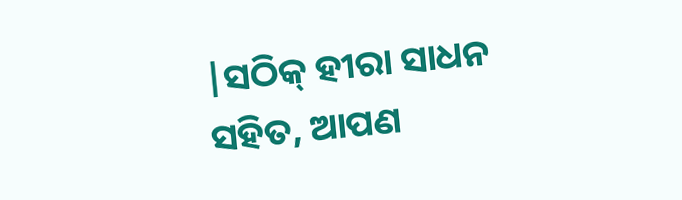|ସଠିକ୍ ହୀରା ସାଧନ ସହିତ, ଆପଣ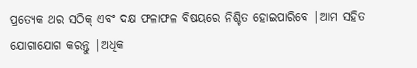ପ୍ରତ୍ୟେକ ଥର ସଠିକ୍ ଏବଂ ଦକ୍ଷ ଫଳାଫଳ ବିଷୟରେ ନିଶ୍ଚିତ ହୋଇପାରିବେ |ଆମ ସହିତ ଯୋଗାଯୋଗ କରନ୍ତୁ |ଅଧିକ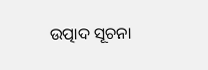ଉତ୍ପାଦ ସୂଚନା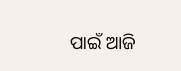ପାଇଁ ଆଜି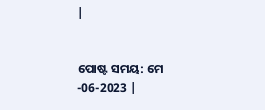|


ପୋଷ୍ଟ ସମୟ: ମେ -06-2023 |